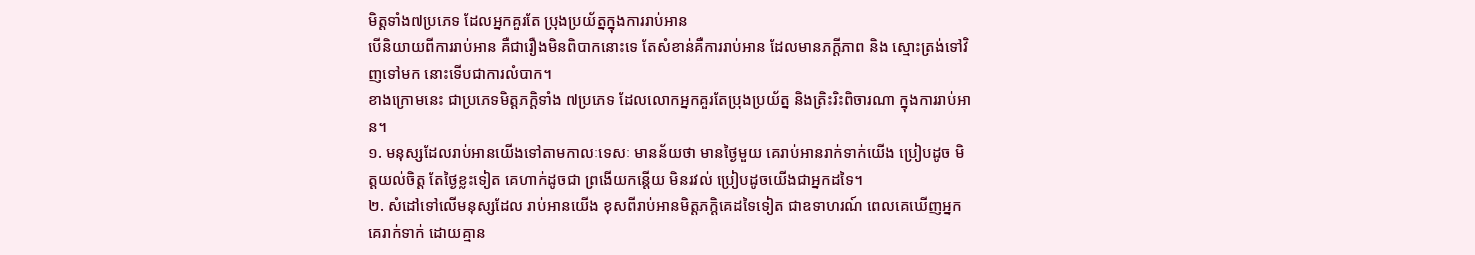មិត្តទាំង៧ប្រភេទ ដែលអ្នកគួរតែ ប្រុងប្រយ័ត្នក្នុងការរាប់អាន
បើនិយាយពីការរាប់អាន គឺជារឿងមិនពិបាកនោះទេ តែសំខាន់គឺការរាប់អាន ដែលមានភក្ដីភាព និង ស្មោះត្រង់ទៅវិញទៅមក នោះទើបជាការលំបាក។
ខាងក្រោមនេះ ជាប្រភេទមិត្តភក្ដិទាំង ៧ប្រភេទ ដែលលោកអ្នកគួរតែប្រុងប្រយ័ត្ន និងត្រិះរិះពិចារណា ក្នុងការរាប់អាន។
១. មនុស្សដែលរាប់អានយើងទៅតាមកាលៈទេសៈ មានន័យថា មានថ្ងៃមួយ គេរាប់អានរាក់ទាក់យើង ប្រៀបដូច មិត្តយល់ចិត្ត តែថ្ងៃខ្លះទៀត គេហាក់ដូចជា ព្រងើយកន្តើយ មិនរវល់ ប្រៀបដូចយើងជាអ្នកដទៃ។
២. សំដៅទៅលើមនុស្សដែល រាប់អានយើង ខុសពីរាប់អានមិត្តភក្ដិគេដទៃទៀត ជាឧទាហរណ៍ ពេលគេឃើញអ្នក គេរាក់ទាក់ ដោយគ្មាន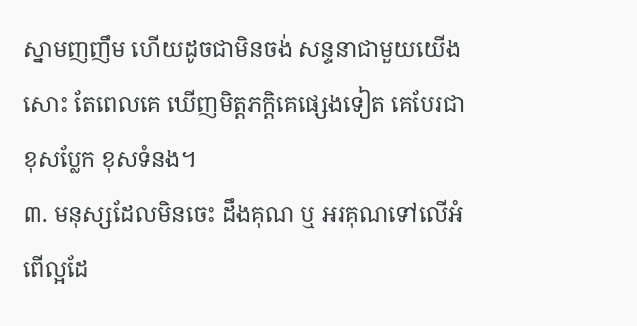ស្នាមញញឹម ហើយដូចជាមិនចង់ សន្ទនាជាមួយយើងសោះ តែពេលគេ ឃើញមិត្តភក្ដិគេផ្សេងទៀត គេបែរជាខុសប្លែក ខុសទំនង។
៣. មនុស្សដែលមិនចេះ ដឹងគុណ ឬ អរគុណទៅលើអំពើល្អដែ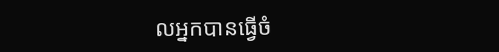លអ្នកបានធ្វើចំ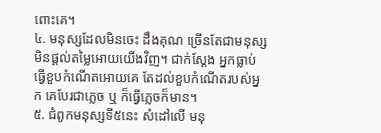ពោះគេ។
៤. មនុស្សដែលមិនចេះ ដឹងគុណ ច្រើនតែជាមនុស្ស មិនផ្ដល់តម្លៃអោយយើងវិញ។ ជាក់ស្ដែង អ្នកធ្លាប់ធ្វើខួបកំណើតអោយគេ តែដល់ខួបកំណើតរបស់អ្នក គេបែរជាភ្លេច ឬ ក៏ធ្វើភ្លេចក៏មាន។
៥. ជំពូកមនុស្សទី៥នេះ សំដៅលើ មនុ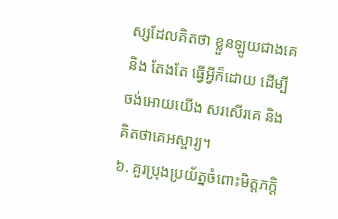ស្សដែលគិតថា ខ្លួនឡូយជាងគេ និង តែងតែ ធ្វើអ្វីក៏ដោយ ដើម្បីចង់អោយយើង សរសើរគេ និង គិតថាគេអស្ចារ្យ។
៦. គួរប្រុងប្រយ័ត្នចំពោះមិត្តភក្ដិ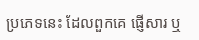ប្រភេទនេះ ដែលពួកគេ ផ្ញើសារ ឬ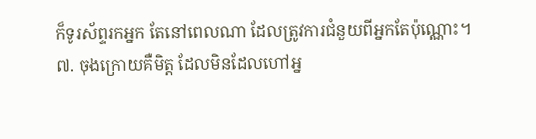ក៏ទូរស័ព្ទរកអ្នក តែនៅពេលណា ដែលត្រូវការជំនួយពីអ្នកតែប៉ុណ្ណោះ។
៧. ចុងក្រោយគឺមិត្ត ដែលមិនដែលហៅអ្ន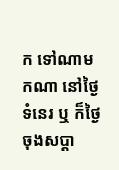ក ទៅណាមកណា នៅថ្ងៃទំនេរ ឬ ក៏ថ្ងៃចុងសប្ដា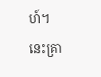ហ៍។
នេះគ្រា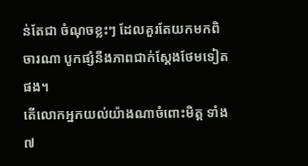ន់តែជា ចំណុចខ្លះៗ ដែលគួរតែយកមកពិចារណា បូកផ្សំនឹងភាពជាក់ស្ដែងថែមទៀតផង។
តើលោកអ្នកយល់យ៉ាងណាចំពោះមិត្ត ទាំង ៧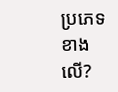ប្រភេទខាងលើ?